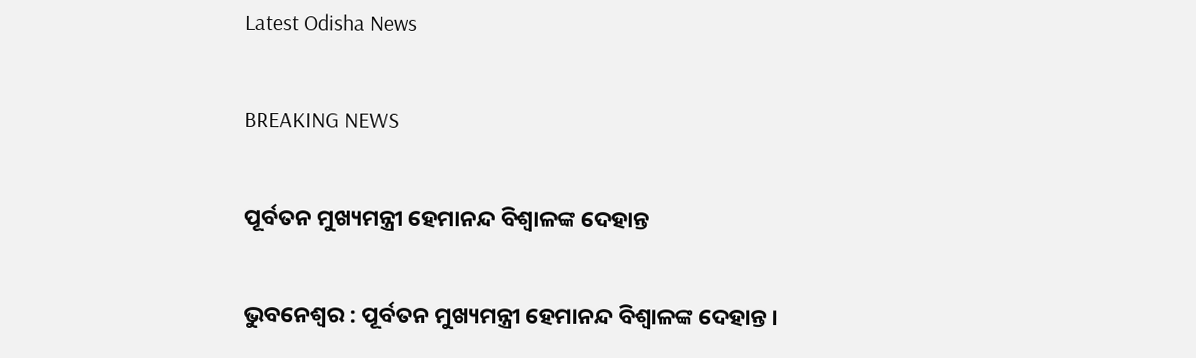Latest Odisha News

BREAKING NEWS

ପୂର୍ବତନ ମୁଖ୍ୟମନ୍ତ୍ରୀ ହେମାନନ୍ଦ ବିଶ୍ବାଳଙ୍କ ଦେହାନ୍ତ

ଭୁବନେଶ୍ବର : ପୂର୍ବତନ ମୁଖ୍ୟମନ୍ତ୍ରୀ ହେମାନନ୍ଦ ବିଶ୍ବାଳଙ୍କ ଦେହାନ୍ତ ।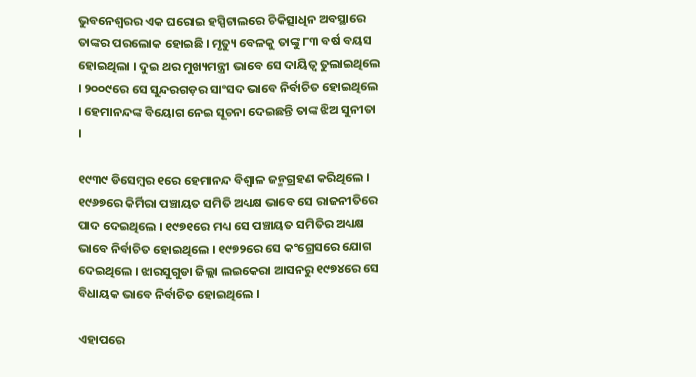ଭୁବନେଶ୍ବରର ଏକ ଘରୋଇ ହସ୍ପିଟାଲରେ ଚିକିତ୍ସାଧିନ ଅବସ୍ଥାରେ ତାଙ୍କର ପରଲୋକ ହୋଇଛି । ମୃତ୍ୟୁ ବେଳକୁ ତାଙ୍କୁ ୮୩ ବର୍ଷ ବୟସ ହୋଇଥିଲା । ଦୁଇ ଥର ମୁଖ୍ୟମନ୍ତ୍ରୀ ଭାବେ ସେ ଦାୟିତ୍ବ ତୁଲାଇଥିଲେ । ୨୦୦୯ରେ ସେ ସୁନ୍ଦରଗଡ଼ର ସାଂସଦ ଭାବେ ନିର୍ବାଚିତ ହୋଇଥିଲେ । ହେମାନନ୍ଦଙ୍କ ବିୟୋଗ ନେଇ ସୂଚନା ଦେଇଛନ୍ତି ତାଙ୍କ ଝିଅ ସୁନୀତା ।

୧୯୩୯ ଡିସେମ୍ବର ୧ରେ ହେମାନନ୍ଦ ବିଶ୍ୱାଳ ଜନ୍ମଗ୍ରହଣ କରିଥିଲେ । ୧୯୬୭ରେ କିର୍ମିରା ପଞ୍ଚାୟତ ସମିତି ଅଧ୍ୟକ୍ଷ ଭାବେ ସେ ରାଜନୀତିରେ ପାଦ ଦେଇଥିଲେ । ୧୯୭୧ରେ ମଧ୍ୟ ସେ ପଞ୍ଚାୟତ ସମିତିର ଅଧ୍ୟକ୍ଷ ଭାବେ ନିର୍ବାଚିତ ହୋଇଥିଲେ । ୧୯୭୨ରେ ସେ କଂଗ୍ରେସରେ ଯୋଗ ଦେଇଥିଲେ । ଝାରସୁଗୁଡା ଜିଲ୍ଲା ଲଇକେରା ଆସନରୁ ୧୯୭୪ରେ ସେ ବିଧାୟକ ଭାବେ ନିର୍ବାଚିତ ହୋଇଥିଲେ ।

ଏହାପରେ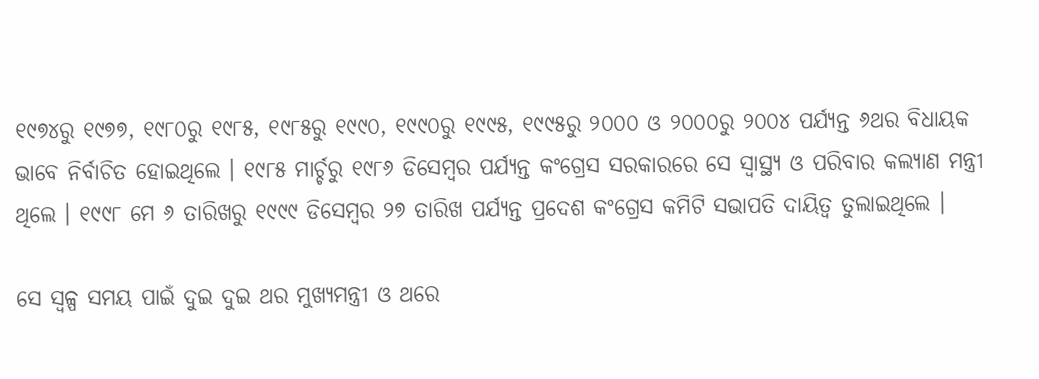୧୯୭୪ରୁ ୧୯୭୭, ୧୯୮୦ରୁ ୧୯୮୫, ୧୯୮୫ରୁ ୧୯୯୦, ୧୯୯୦ରୁ ୧୯୯୫, ୧୯୯୫ରୁ ୨୦୦୦ ଓ ୨୦୦୦ରୁ ୨୦୦୪ ପର୍ଯ୍ୟନ୍ତ ୬ଥର ବିଧାୟକ ଭାବେ ନିର୍ବାଚିତ ହୋଇଥିଲେ । ୧୯୮୫ ମାର୍ଚ୍ଚରୁ ୧୯୮୬ ଡିସେମ୍ବର ପର୍ଯ୍ୟନ୍ତ କଂଗ୍ରେସ ସରକାରରେ ସେ ସ୍ୱାସ୍ଥ୍ୟ ଓ ପରିବାର କଲ୍ୟାଣ ମନ୍ତ୍ରୀ ଥିଲେ । ୧୯୯୮ ମେ ୬ ତାରିଖରୁ ୧୯୯୯ ଡିସେମ୍ବର ୨୭ ତାରିଖ ପର୍ଯ୍ୟନ୍ତ ପ୍ରଦେଶ କଂଗ୍ରେସ କମିଟି ସଭାପତି ଦାୟିତ୍ବ ତୁଲାଇଥିଲେ ।

ସେ ସ୍ବଳ୍ପ ସମୟ ପାଇଁ ଦୁଇ ଦୁଇ ଥର ମୁଖ୍ୟମନ୍ତ୍ରୀ ଓ ଥରେ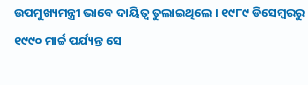ଉପମୁଖ୍ୟମନ୍ତ୍ରୀ ଭାବେ ଦାୟିତ୍ବ ତୁଲାଇଥିଲେ । ୧୯୮୯ ଡିସେମ୍ବରରୁ ୧୯୯୦ ମାର୍ଚ୍ଚ ପର୍ଯ୍ୟନ୍ତ ସେ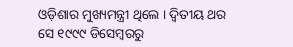ଓଡ଼ିଶାର ମୁଖ୍ୟମନ୍ତ୍ରୀ ଥିଲେ । ଦ୍ୱିତୀୟ ଥର ସେ ୧୯୯୯ ଡିସେମ୍ବରରୁ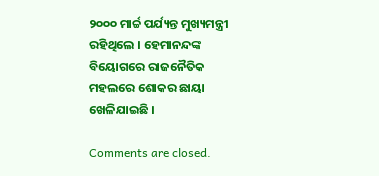୨୦୦୦ ମାର୍ଚ୍ଚ ପର୍ଯ୍ୟନ୍ତ ମୁଖ୍ୟମନ୍ତ୍ରୀ ରହିଥିଲେ । ହେମାନନ୍ଦଙ୍କ ବିୟୋଗରେ ରାଜନୈତିକ ମହଲରେ ଶୋକର ଛାୟା ଖେଳିଯାଇଛି ।

Comments are closed.